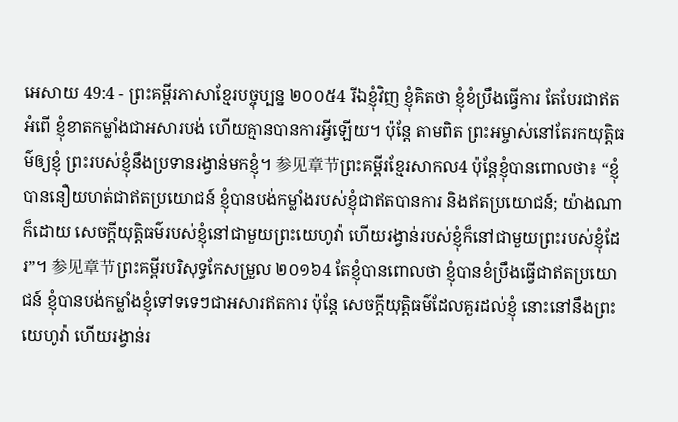អេសាយ 49:4 - ព្រះគម្ពីរភាសាខ្មែរបច្ចុប្បន្ន ២០០៥4 រីឯខ្ញុំវិញ ខ្ញុំគិតថា ខ្ញុំខំប្រឹងធ្វើការ តែបែរជាឥតអំពើ ខ្ញុំខាតកម្លាំងជាអសារបង់ ហើយគ្មានបានការអ្វីឡើយ។ ប៉ុន្តែ តាមពិត ព្រះអម្ចាស់នៅតែរកយុត្តិធម៌ឲ្យខ្ញុំ ព្រះរបស់ខ្ញុំនឹងប្រទានរង្វាន់មកខ្ញុំ។ 参见章节ព្រះគម្ពីរខ្មែរសាកល4 ប៉ុន្តែខ្ញុំបានពោលថា៖ “ខ្ញុំបាននឿយហត់ជាឥតប្រយោជន៍ ខ្ញុំបានបង់កម្លាំងរបស់ខ្ញុំជាឥតបានការ និងឥតប្រយោជន៍; យ៉ាងណាក៏ដោយ សេចក្ដីយុត្តិធម៌របស់ខ្ញុំនៅជាមួយព្រះយេហូវ៉ា ហើយរង្វាន់របស់ខ្ញុំក៏នៅជាមួយព្រះរបស់ខ្ញុំដែរ”។ 参见章节ព្រះគម្ពីរបរិសុទ្ធកែសម្រួល ២០១៦4 តែខ្ញុំបានពោលថា ខ្ញុំបានខំប្រឹងធ្វើជាឥតប្រយោជន៍ ខ្ញុំបានបង់កម្លាំងខ្ញុំទៅទទេៗជាអសារឥតការ ប៉ុន្តែ សេចក្ដីយុត្តិធម៌ដែលគួរដល់ខ្ញុំ នោះនៅនឹងព្រះយេហូវ៉ា ហើយរង្វាន់រ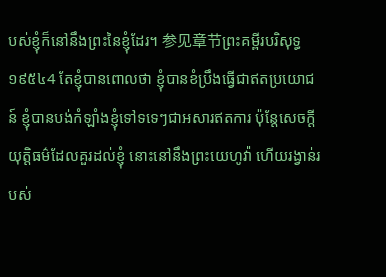បស់ខ្ញុំក៏នៅនឹងព្រះនៃខ្ញុំដែរ។ 参见章节ព្រះគម្ពីរបរិសុទ្ធ ១៩៥៤4 តែខ្ញុំបានពោលថា ខ្ញុំបានខំប្រឹងធ្វើជាឥតប្រយោជន៍ ខ្ញុំបានបង់កំឡាំងខ្ញុំទៅទទេៗជាអសារឥតការ ប៉ុន្តែសេចក្ដីយុត្តិធម៌ដែលគួរដល់ខ្ញុំ នោះនៅនឹងព្រះយេហូវ៉ា ហើយរង្វាន់របស់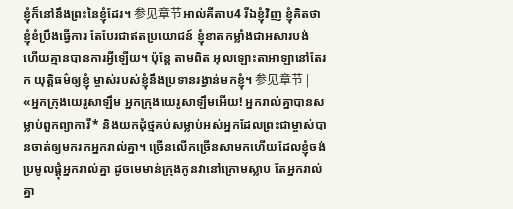ខ្ញុំក៏នៅនឹងព្រះនៃខ្ញុំដែរ។ 参见章节អាល់គីតាប4 រីឯខ្ញុំវិញ ខ្ញុំគិតថាខ្ញុំខំប្រឹងធ្វើការ តែបែរជាឥតប្រយោជន៍ ខ្ញុំខាតកម្លាំងជាអសារបង់ ហើយគ្មានបានការអ្វីឡើយ។ ប៉ុន្តែ តាមពិត អុលឡោះតាអាឡានៅតែរក យុត្តិធម៌ឲ្យខ្ញុំ ម្ចាស់របស់ខ្ញុំនឹងប្រទានរង្វាន់មកខ្ញុំ។ 参见章节 |
«អ្នកក្រុងយេរូសាឡឹម អ្នកក្រុងយេរូសាឡឹមអើយ! អ្នករាល់គ្នាបានសម្លាប់ពួកព្យាការី* និងយកដុំថ្មគប់សម្លាប់អស់អ្នកដែលព្រះជាម្ចាស់បានចាត់ឲ្យមករកអ្នករាល់គ្នា។ ច្រើនលើកច្រើនសាមកហើយដែលខ្ញុំចង់ប្រមូលផ្ដុំអ្នករាល់គ្នា ដូចមេមាន់ក្រុងកូនវានៅក្រោមស្លាប តែអ្នករាល់គ្នា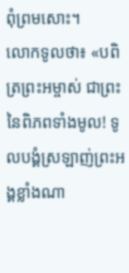ពុំព្រមសោះ។
លោកទូលថា៖ «បពិត្រព្រះអម្ចាស់ ជាព្រះនៃពិភពទាំងមូល! ទូលបង្គំស្រឡាញ់ព្រះអង្គខ្លាំងណា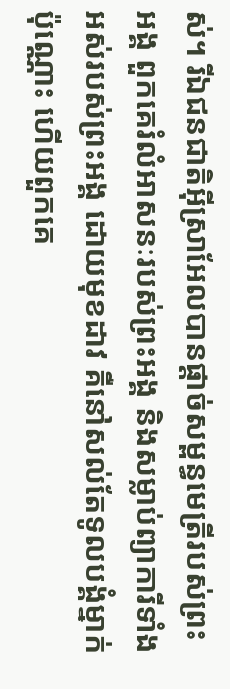ស់។ រីឯជនជាតិអ៊ីស្រាអែលបានផ្ដាច់សម្ពន្ធមេត្រីរបស់ព្រះអង្គ ពួកគេរំលំអាសនៈរបស់ព្រះអង្គ និងសម្លាប់ព្យាការីទាំងអស់របស់ព្រះអង្គ ដោយមុខដាវ គឺនៅសល់តែទូលបង្គំម្នាក់ប៉ុណ្ណោះ ហើយពួកគេ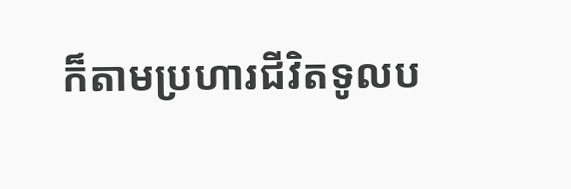ក៏តាមប្រហារជីវិតទូលប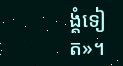ង្គំទៀត»។